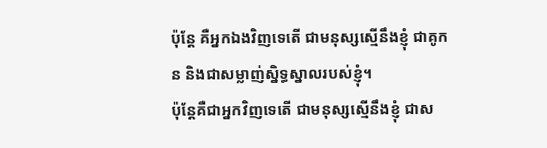ប៉ុន្ដែ គឺអ្នកឯងវិញទេតើ ជាមនុស្សស្មើនឹងខ្ញុំ ជាគូកន និងជាសម្លាញ់ស្និទ្ធស្នាលរបស់ខ្ញុំ។
ប៉ុន្តែគឺជាអ្នកវិញទេតើ ជាមនុស្សស្មើនឹងខ្ញុំ ជាស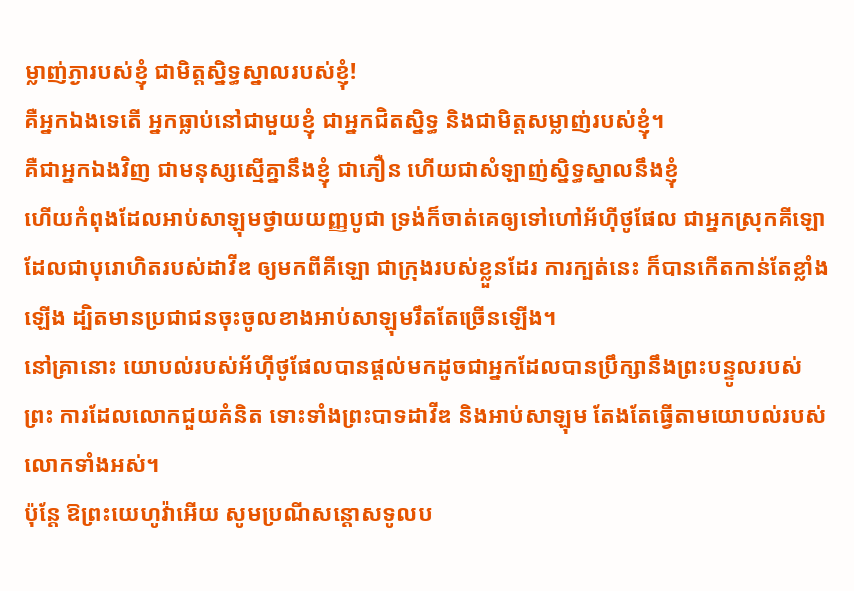ម្លាញ់ភ្ងារបស់ខ្ញុំ ជាមិត្តស្និទ្ធស្នាលរបស់ខ្ញុំ!
គឺអ្នកឯងទេតើ អ្នកធ្លាប់នៅជាមួយខ្ញុំ ជាអ្នកជិតស្និទ្ធ និងជាមិត្តសម្លាញ់របស់ខ្ញុំ។
គឺជាអ្នកឯងវិញ ជាមនុស្សស្មើគ្នានឹងខ្ញុំ ជាភឿន ហើយជាសំឡាញ់ស្និទ្ធស្នាលនឹងខ្ញុំ
ហើយកំពុងដែលអាប់សាឡុមថ្វាយយញ្ញបូជា ទ្រង់ក៏ចាត់គេឲ្យទៅហៅអ័ហ៊ីថូផែល ជាអ្នកស្រុកគីឡោ ដែលជាបុរោហិតរបស់ដាវីឌ ឲ្យមកពីគីឡោ ជាក្រុងរបស់ខ្លួនដែរ ការក្បត់នេះ ក៏បានកើតកាន់តែខ្លាំងឡើង ដ្បិតមានប្រជាជនចុះចូលខាងអាប់សាឡុមរឹតតែច្រើនឡើង។
នៅគ្រានោះ យោបល់របស់អ័ហ៊ីថូផែលបានផ្ដល់មកដូចជាអ្នកដែលបានប្រឹក្សានឹងព្រះបន្ទូលរបស់ព្រះ ការដែលលោកជួយគំនិត ទោះទាំងព្រះបាទដាវីឌ និងអាប់សាឡុម តែងតែធ្វើតាមយោបល់របស់លោកទាំងអស់។
ប៉ុន្ដែ ឱព្រះយេហូវ៉ាអើយ សូមប្រណីសន្ដោសទូលប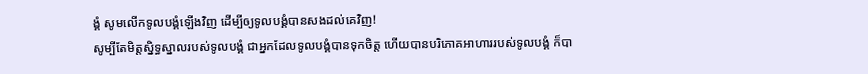ង្គំ សូមលើកទូលបង្គំឡើងវិញ ដើម្បីឲ្យទូលបង្គំបានសងដល់គេវិញ!
សូម្បីតែមិត្តស្និទ្ធស្នាលរបស់ទូលបង្គំ ជាអ្នកដែលទូលបង្គំបានទុកចិត្ត ហើយបានបរិភោគអាហាររបស់ទូលបង្គំ ក៏បា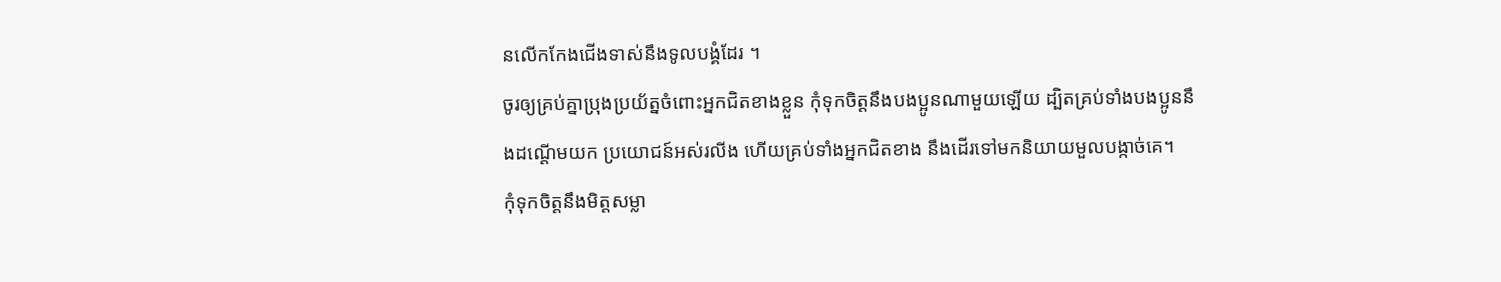នលើកកែងជើងទាស់នឹងទូលបង្គំដែរ ។
ចូរឲ្យគ្រប់គ្នាប្រុងប្រយ័ត្នចំពោះអ្នកជិតខាងខ្លួន កុំទុកចិត្តនឹងបងប្អូនណាមួយឡើយ ដ្បិតគ្រប់ទាំងបងប្អូននឹងដណ្ដើមយក ប្រយោជន៍អស់រលីង ហើយគ្រប់ទាំងអ្នកជិតខាង នឹងដើរទៅមកនិយាយមួលបង្កាច់គេ។
កុំទុកចិត្តនឹងមិត្តសម្លា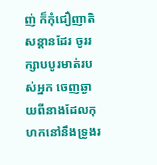ញ់ ក៏កុំជឿញាតិសន្ដានដែរ ចូររក្សាបបូរមាត់របស់អ្នក ចេញឆ្ងាយពីនាងដែលកុហកនៅនឹងទ្រូងរ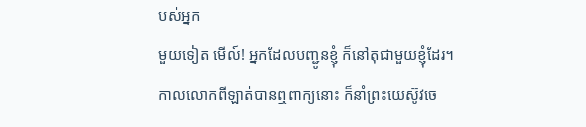បស់អ្នក
មួយទៀត មើល៍! អ្នកដែលបញ្ជូនខ្ញុំ ក៏នៅតុជាមួយខ្ញុំដែរ។
កាលលោកពីឡាត់បានឮពាក្យនោះ ក៏នាំព្រះយេស៊ូវចេ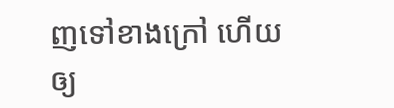ញទៅខាងក្រៅ ហើយឲ្យ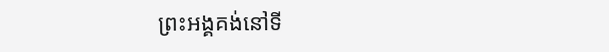ព្រះអង្គគង់នៅទី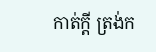កាត់ក្តី ត្រង់ក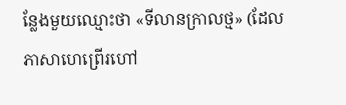ន្លែងមួយឈ្មោះថា «ទីលានក្រាលថ្ម» (ដែលភាសាហេព្រើរហៅ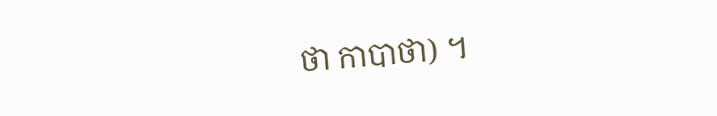ថា កាបាថា) ។